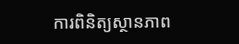ការពិនិត្យស្ថានភាព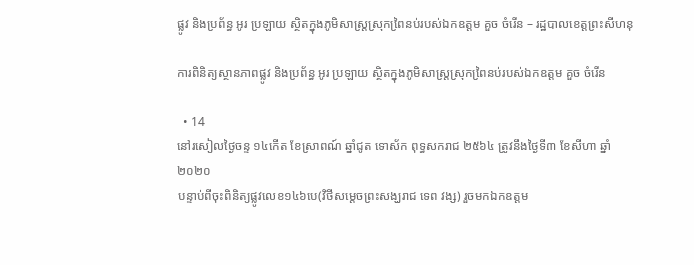ផ្លូវ និងប្រព័ន្ធ អូរ ប្រឡាយ ស្ថិតក្នុងភូមិសាស្ត្រស្រុកពៃ្រនប់របស់ឯកឧត្តម គួច ចំរើន – រដ្ឋបាលខេត្តព្រះសីហនុ

ការពិនិត្យស្ថានភាពផ្លូវ និងប្រព័ន្ធ អូរ ប្រឡាយ ស្ថិតក្នុងភូមិសាស្ត្រស្រុកពៃ្រនប់របស់ឯកឧត្តម គួច ចំរើន

  • 14
នៅរសៀលថ្ងៃចន្ទ ១៤កើត ខែស្រាពណ៍ ឆ្នាំជូត ទោស័ក ពុទ្ធសករាជ ២៥៦៤ ត្រូវនឹងថ្ងៃទី៣ ខែសីហា ឆ្នាំ២០២០
បន្ទាប់ពីចុះពិនិត្យផ្លូវលេខ១៤៦បេ(វិថីសម្តេចព្រះសង្ឃរាជ ទេព វង្ស) រួចមកឯកឧត្តម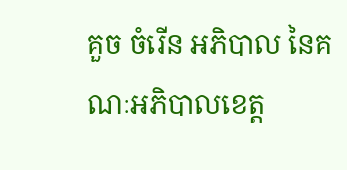គួច ចំរើន អភិបាល នៃគណៈអភិបាលខេត្ត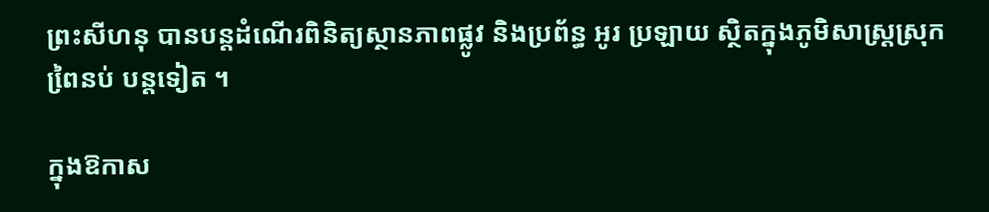ព្រះសីហនុ បានបន្តដំណើរពិនិត្យស្ថានភាពផ្លូវ និងប្រព័ន្ធ អូរ ប្រឡាយ ស្ថិតក្នុងភូមិសាស្ត្រស្រុកពៃ្រនប់ បន្តទៀត ។

ក្នុងឱកាស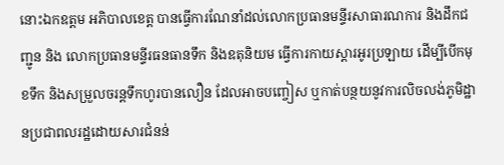នោះឯកឧត្តម អភិបាលខេត្ត បានធ្វើការណែនាំដល់លោកប្រធានមន្ទីរសាធារណការ និងដឹកជញ្ជូន និង លោកប្រធានមន្ទីរធនធានទឹក និងឧតុនិយម ធ្វើការកាយស្តារអូរប្រឡាយ ដើម្បីបើកមុខទឹក និងសម្រួលចរន្តទឹកហូរបានលឿន ដែលអាចបញ្ចៀស ឬកាត់បន្ថយនូវការលិចលង់ភូមិដ្ឋានប្រជាពលរដ្ឋដោយសារជំនន់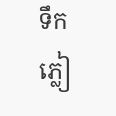ទឹកភ្លៀ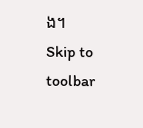ង។
Skip to toolbar